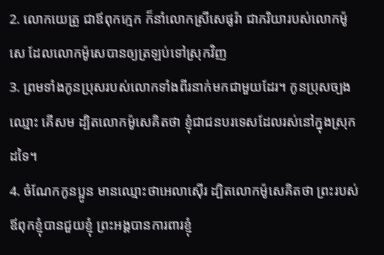2. លោកយេត្រូ ជាឪពុកក្មេក ក៏នាំលោកស្រីសេផូរ៉ា ជាភរិយារបស់លោកម៉ូសេ ដែលលោកម៉ូសេបានឲ្យត្រឡប់ទៅស្រុកវិញ
3. ព្រមទាំងកូនប្រុសរបស់លោកទាំងពីរនាក់មកជាមួយដែរ។ កូនប្រុសច្បងឈ្មោះ គើសម ដ្បិតលោកម៉ូសេគិតថា ខ្ញុំជាជនបរទេសដែលរស់នៅក្នុងស្រុកដទៃ។
4. ចំណែកកូនប្អូន មានឈ្មោះថាអេលាស៊ើរ ដ្បិតលោកម៉ូសេគិតថា ព្រះរបស់ឪពុកខ្ញុំបានជួយខ្ញុំ ព្រះអង្គបានការពារខ្ញុំ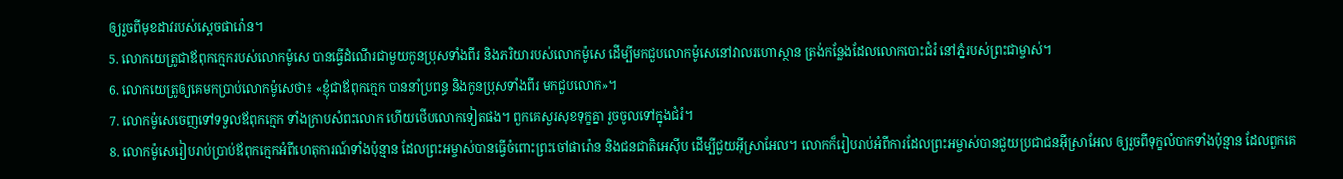ឲ្យរួចពីមុខដាវរបស់ស្ដេចផារ៉ោន។
5. លោកយេត្រូជាឪពុកក្មេករបស់លោកម៉ូសេ បានធ្វើដំណើរជាមួយកូនប្រុសទាំងពីរ និងភរិយារបស់លោកម៉ូសេ ដើម្បីមកជួបលោកម៉ូសេនៅវាលរហោស្ថាន ត្រង់កន្លែងដែលលោកបោះជំរំ នៅភ្នំរបស់ព្រះជាម្ចាស់។
6. លោកយេត្រូឲ្យគេមកប្រាប់លោកម៉ូសេថា៖ «ខ្ញុំជាឪពុកក្មេក បាននាំប្រពន្ធ និងកូនប្រុសទាំងពីរ មកជួបលោក»។
7. លោកម៉ូសេចេញទៅទទួលឪពុកក្មេក ទាំងក្រាបសំពះលោក ហើយថើបលោកទៀតផង។ ពួកគេសួរសុខទុក្ខគ្នា រួចចូលទៅក្នុងជំរំ។
8. លោកម៉ូសេរៀបរាប់ប្រាប់ឪពុកក្មេកអំពីហេតុការណ៍ទាំងប៉ុន្មាន ដែលព្រះអម្ចាស់បានធ្វើចំពោះព្រះចៅផារ៉ោន និងជនជាតិអេស៊ីប ដើម្បីជួយអ៊ីស្រាអែល។ លោកក៏រៀបរាប់អំពីការដែលព្រះអម្ចាស់បានជួយប្រជាជនអ៊ីស្រាអែល ឲ្យរួចពីទុក្ខលំបាកទាំងប៉ុន្មាន ដែលពួកគេ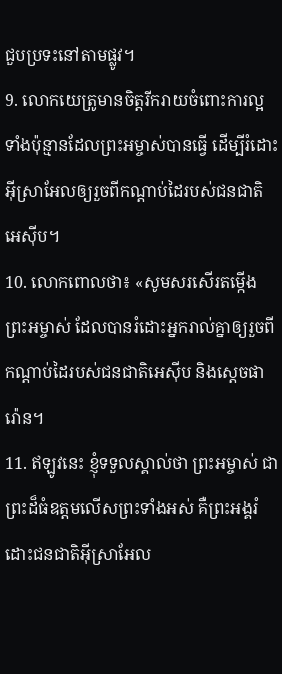ជួបប្រទះនៅតាមផ្លូវ។
9. លោកយេត្រូមានចិត្តរីករាយចំពោះការល្អទាំងប៉ុន្មានដែលព្រះអម្ចាស់បានធ្វើ ដើម្បីរំដោះអ៊ីស្រាអែលឲ្យរួចពីកណ្ដាប់ដៃរបស់ជនជាតិអេស៊ីប។
10. លោកពោលថា៖ «សូមសរសើរតម្កើងព្រះអម្ចាស់ ដែលបានរំដោះអ្នករាល់គ្នាឲ្យរួចពីកណ្ដាប់ដៃរបស់ជនជាតិអេស៊ីប និងស្ដេចផារ៉ោន។
11. ឥឡូវនេះ ខ្ញុំទទួលស្គាល់ថា ព្រះអម្ចាស់ ជាព្រះដ៏ធំឧត្ដមលើសព្រះទាំងអស់ គឺព្រះអង្គរំដោះជនជាតិអ៊ីស្រាអែល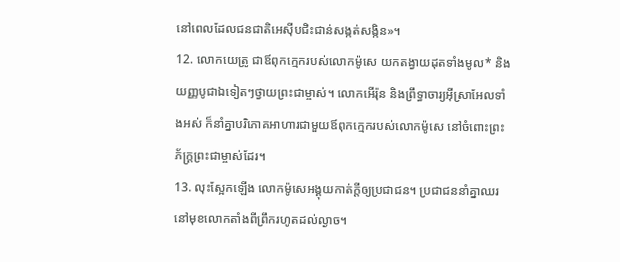នៅពេលដែលជនជាតិអេស៊ីបជិះជាន់សង្កត់សង្កិន»។
12. លោកយេត្រូ ជាឪពុកក្មេករបស់លោកម៉ូសេ យកតង្វាយដុតទាំងមូល* និងយញ្ញបូជាឯទៀតៗថ្វាយព្រះជាម្ចាស់។ លោកអើរ៉ុន និងព្រឹទ្ធាចារ្យអ៊ីស្រាអែលទាំងអស់ ក៏នាំគ្នាបរិភោគអាហារជាមួយឪពុកក្មេករបស់លោកម៉ូសេ នៅចំពោះព្រះភ័ក្ត្រព្រះជាម្ចាស់ដែរ។
13. លុះស្អែកឡើង លោកម៉ូសេអង្គុយកាត់ក្ដីឲ្យប្រជាជន។ ប្រជាជននាំគ្នាឈរនៅមុខលោកតាំងពីព្រឹករហូតដល់ល្ងាច។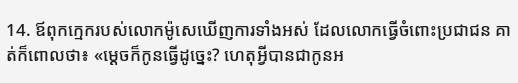14. ឪពុកក្មេករបស់លោកម៉ូសេឃើញការទាំងអស់ ដែលលោកធ្វើចំពោះប្រជាជន គាត់ក៏ពោលថា៖ «ម្ដេចក៏កូនធ្វើដូច្នេះ? ហេតុអ្វីបានជាកូនអ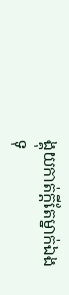ង្គុយកាត់ក្ដីតែម្នាក់ឯង ទុ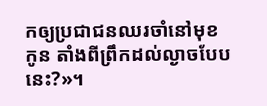កឲ្យប្រជាជនឈរចាំនៅមុខកូន តាំងពីព្រឹកដល់ល្ងាចបែបនេះ?»។